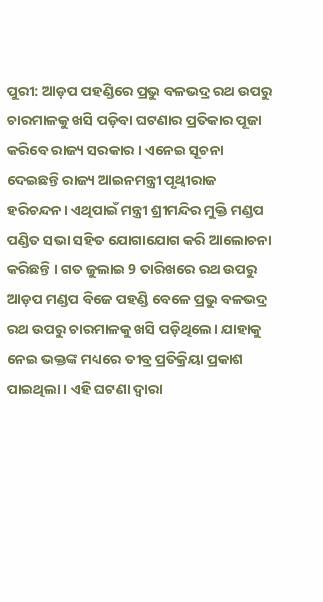ପୁରୀ: ଆଡ଼ପ ପହଣ୍ଡିରେ ପ୍ରଭୁ ବଳଭଦ୍ର ରଥ ଉପରୁ ଚାରମାଳକୁ ଖସି ପଡ଼ିବା ଘଟଣାର ପ୍ରତିକାର ପୂଜା କରିବେ ରାଜ୍ୟ ସରକାର । ଏନେଇ ସୂଚନା ଦେଇଛନ୍ତି ରାଜ୍ୟ ଆଇନମନ୍ତ୍ରୀ ପୃଥ୍ବୀରାଜ ହରିଚନ୍ଦନ। ଏଥିପାଇଁ ମନ୍ତ୍ରୀ ଶ୍ରୀମନ୍ଦିର ମୁକ୍ତି ମଣ୍ଡପ ପଣ୍ଡିତ ସଭା ସହିତ ଯୋଗାଯୋଗ କରି ଆଲୋଚନା କରିଛନ୍ତି । ଗତ ଜୁଲାଇ 9 ତାରିଖରେ ରଥ ଉପରୁ ଆଡ଼ପ ମଣ୍ଡପ ବିଜେ ପହଣ୍ଡି ବେଳେ ପ୍ରଭୁ ବଳଭଦ୍ର ରଥ ଉପରୁ ଚାରମାଳକୁ ଖସି ପଡ଼ିଥିଲେ। ଯାହାକୁ ନେଇ ଭକ୍ତଙ୍କ ମଧ୍ୟରେ ତୀବ୍ର ପ୍ରତିକ୍ରିୟା ପ୍ରକାଶ ପାଇଥିଲା । ଏହି ଘଟଣା ଦ୍ବାରା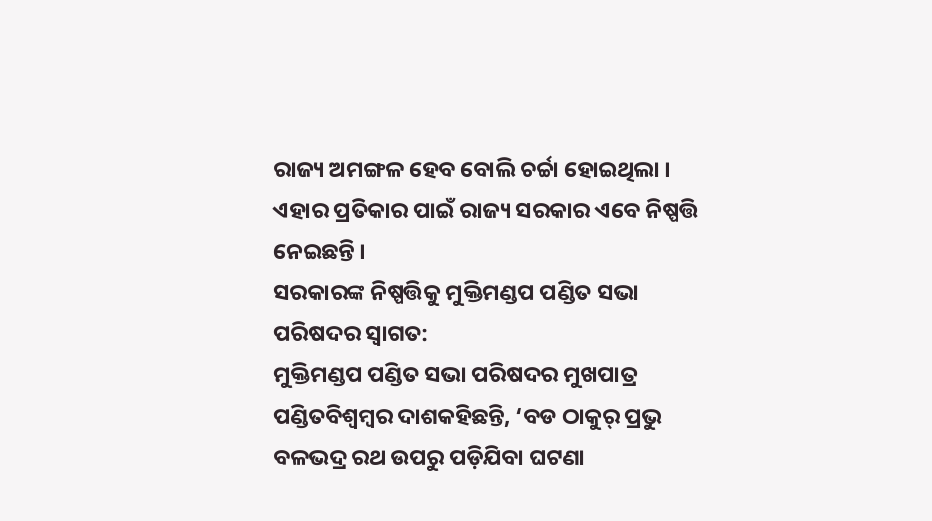ରାଜ୍ୟ ଅମଙ୍ଗଳ ହେବ ବୋଲି ଚର୍ଚ୍ଚା ହୋଇଥିଲା । ଏହାର ପ୍ରତିକାର ପାଇଁ ରାଜ୍ୟ ସରକାର ଏବେ ନିଷ୍ପତ୍ତି ନେଇଛନ୍ତି ।
ସରକାରଙ୍କ ନିଷ୍ପତ୍ତିକୁ ମୁକ୍ତିମଣ୍ଡପ ପଣ୍ଡିତ ସଭା ପରିଷଦର ସ୍ବାଗତ:
ମୁକ୍ତିମଣ୍ଡପ ପଣ୍ଡିତ ସଭା ପରିଷଦର ମୁଖପାତ୍ର ପଣ୍ଡିତବିଶ୍ବମ୍ବର ଦାଶକହିଛନ୍ତି, ‘ବଡ ଠାକୁର୍ ପ୍ରଭୁ ବଳଭଦ୍ର ରଥ ଉପରୁ ପଡ଼ିଯିବା ଘଟଣା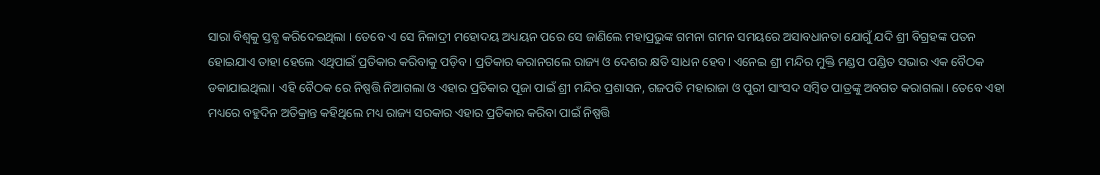ସାରା ବିଶ୍ଵକୁ ସ୍ତବ୍ଧ କରିଦେଇଥିଲା । ତେବେ ଏ ସେ ନିଳାଦ୍ରୀ ମହୋଦୟ ଅଧ୍ୟୟନ ପରେ ସେ ଜାଣିଲେ ମହାପ୍ରଭୁଙ୍କ ଗମନା ଗମନ ସମୟରେ ଅସାବଧାନତା ଯୋଗୁଁ ଯଦି ଶ୍ରୀ ବିଗ୍ରହଙ୍କ ପତନ ହୋଇଯାଏ ତାହା ହେଲେ ଏଥିପାଇଁ ପ୍ରତିକାର କରିବାକୁ ପଡ଼ିବ। ପ୍ରତିକାର କରାନଗଲେ ରାଜ୍ୟ ଓ ଦେଶର କ୍ଷତି ସାଧନ ହେବ। ଏନେଇ ଶ୍ରୀ ମନ୍ଦିର ମୁକ୍ତି ମଣ୍ଡପ ପଣ୍ଡିତ ସଭାର ଏକ ବୈଠକ ଡକାଯାଇଥିଲା। ଏହି ବୈଠକ ରେ ନିଷ୍ପତ୍ତି ନିଆଗଲା ଓ ଏହାର ପ୍ରତିକାର ପୂଜା ପାଇଁ ଶ୍ରୀ ମନ୍ଦିର ପ୍ରଶାସନ, ଗଜପତି ମହାରାଜା ଓ ପୁରୀ ସାଂସଦ ସମ୍ବିତ ପାତ୍ରଙ୍କୁ ଅବଗତ କରାଗଲା । ତେବେ ଏହା ମଧ୍ୟରେ ବହୁଦିନ ଅତିକ୍ରାନ୍ତ କହିଥିଲେ ମଧ୍ୟ ରାଜ୍ୟ ସରକାର ଏହାର ପ୍ରତିକାର କରିବା ପାଇଁ ନିଷ୍ପତ୍ତି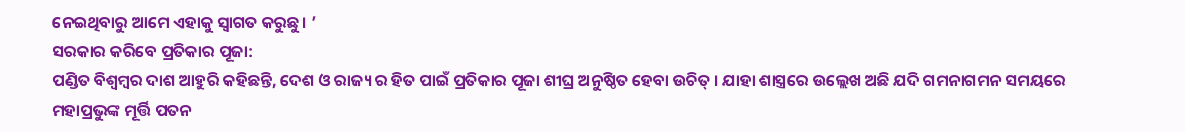ନେଇଥିବାରୁ ଆମେ ଏହାକୁ ସ୍ବାଗତ କରୁଛୁ। ’
ସରକାର କରିବେ ପ୍ରତିକାର ପୂଜା:
ପଣ୍ଡିତ ବିଶ୍ବମ୍ବର ଦାଶ ଆହୁରି କହିଛନ୍ତି, ଦେଶ ଓ ରାଜ୍ୟ ର ହିତ ପାଇଁ ପ୍ରତିକାର ପୂଜା ଶୀଘ୍ର ଅନୁଷ୍ଠିତ ହେବା ଉଚିତ୍ । ଯାହା ଶାସ୍ତ୍ରରେ ଉଲ୍ଲେଖ ଅଛି ଯଦି ଗମନାଗମନ ସମୟରେ ମହାପ୍ରଭୁଙ୍କ ମୂର୍ତ୍ତି ପତନ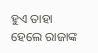ହୁଏ ତାହା ହେଲେ ରାଜାଙ୍କ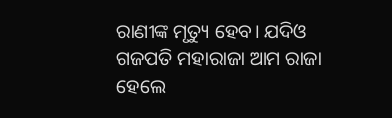ରାଣୀଙ୍କ ମୃତ୍ୟୁ ହେବ। ଯଦିଓ ଗଜପତି ମହାରାଜା ଆମ ରାଜା ହେଲେ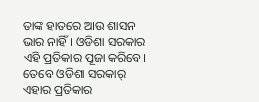ତାଙ୍କ ହାତରେ ଆଉ ଶାସନ ଭାର ନାହିଁ । ଓଡିଶା ସରକାର ଏହି ପ୍ରତିକାର ପୂଜା କରିବେ। ତେବେ ଓଡିଶା ସରକାର୍ ଏହାର ପ୍ରତିକାର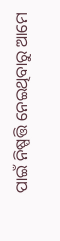ପାଇଁ ନିଷ୍ପତ୍ତି ନେଇଥିବାରୁ ଆମେ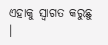ଏହାକୁ ସ୍ବାଗତ କରୁଛୁ ।